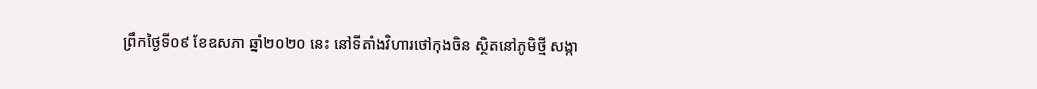ព្រឹកថ្ងៃទី០៩ ខែឧសភា ឆ្នាំ២០២០ នេះ នៅទីតាំងវិហារថៅកុងចិន ស្ថិតនៅភូមិថ្មី សង្កា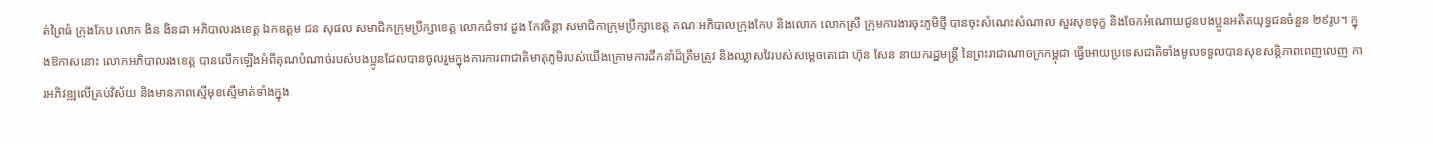ត់ព្រៃធំ ក្រុងកែប លោក ងិន ងិនដា អភិបាលរងខេត្ត ឯកឧត្ដម ជន សុផល សមាជិកក្រុមប្រឹក្សាខេត្ត លោកជំទាវ ដួង កែវចិន្តា សមាជិកាក្រុមប្រឹក្សាខេត្ត គណៈអភិបាលក្រុងកែប និងលោក លោកស្រី ក្រុមការងារចុះភូមិថ្មី បានចុះសំណេះសំណាល សួរសុខទុក្ខ និងចែកអំណោយជូនបងប្អូនអតីតយុទ្ធជនចំនួន ២៩រូប។ ក្នុងឱកាសនោះ លោកអភិបាលរងខេត្ត បានលើកឡើងអំពីគុណបំណាច់របស់បងប្អូនដែលបានចូលរួមក្នុងការការពាជាតិមាតុភូមិរបស់យើងក្រោមការដឹកនាំដ៏ត្រឹមត្រូវ និងឈ្លាសវៃរបស់សម្តេចតេជោ ហ៊ុន សែន នាយករដ្ឋមន្ត្រី នៃព្រះរាជាណាចក្រកម្ពុជា ធ្វើអោយប្រទេសជាតិទាំងមូលទទួលបានសុខសន្តិភាពពេញលេញ ការអភិវឌ្ឍលើគ្រប់វិស័យ និងមានភាពស្មើមុខស្មើមាត់ទាំងក្នុង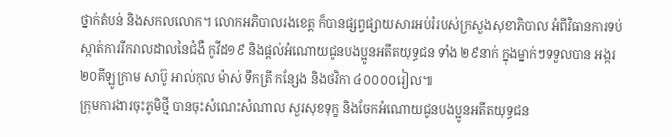ថ្នាក់តំបន់ និងសកលលោក។ លោកអភិបាលរងខេត្ត ក៏បានផ្សព្វផ្សាយសារអប់រំរបស់ក្រសួងសុខាភិបាល អំពីវិធានការទប់ស្កាត់ការរីករាលដាលនៃជំងឺ កូវីដ១៩ និងផ្តល់អំណោយជូនបងប្អូនអតីតយុទ្ធជន ទាំង ២៩នាក់ ក្នុងម្នាក់ៗទទួលបាន អង្ករ ២០គីឡូក្រាម សាប៊ូ អាល់កុល ម៉ាស់ ទឹកត្រី កន្សែង និងថវិកា ៤០០០០រៀល៕
ក្រុមការងារចុះភូមិថ្មី បានចុះសំណេះសំណាល សួរសុខទុក្ខ និងចែកអំណោយជូនបងប្អូនអតីតយុទ្ធជន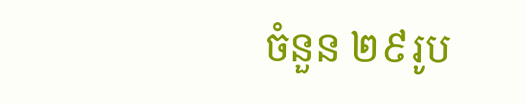ចំនួន ២៩រូប